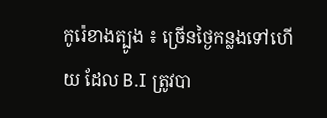កូរ៉េខាងត្បូង ៖ ច្រើនថ្ងៃកន្លងទៅហើយ ដែល B.I ត្រូវបា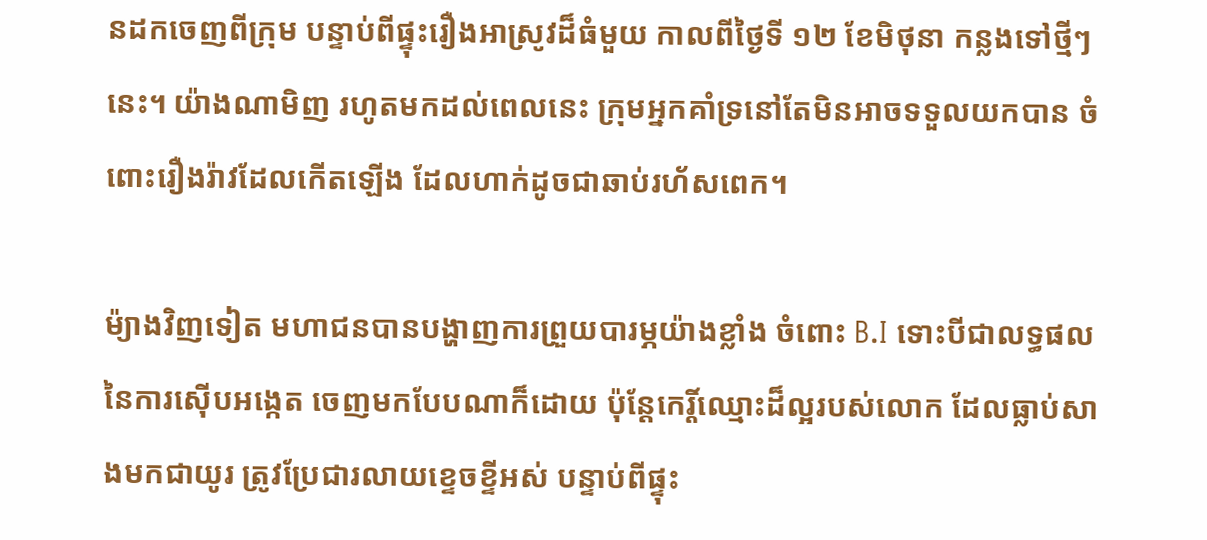នដកចេញពីក្រុម បន្ទាប់ពីផ្ទុះរឿងអាស្រូវដ៏ធំមួយ កាលពីថ្ងៃទី ១២ ខែមិថុនា កន្លងទៅថ្មីៗនេះ។ យ៉ាងណាមិញ រហូតមកដល់ពេលនេះ ក្រុមអ្នកគាំទ្រនៅតែមិនអាចទទួលយកបាន ចំពោះរឿងរ៉ាវដែលកើតឡើង ដែលហាក់ដូចជាឆាប់រហ័សពេក។

ម៉្យាងវិញទៀត មហាជនបានបង្ហាញការព្រួយបារម្ភយ៉ាងខ្លាំង ចំពោះ B.I ទោះបីជាលទ្ធផលនៃការស៊ើបអង្កេត ចេញមកបែបណាក៏ដោយ ប៉ុន្តែកេរ្តិ៍ឈ្មោះដ៏ល្អរបស់លោក ដែលធ្លាប់សាងមកជាយូរ ត្រូវប្រែជារលាយខ្ទេចខ្ទីអស់ បន្ទាប់ពីផ្ទុះ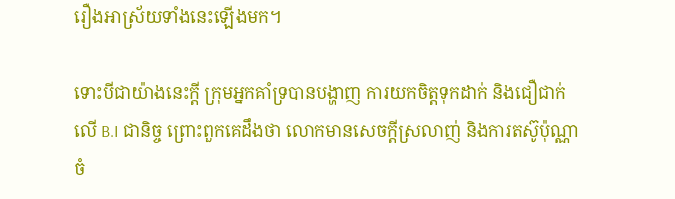រឿងអាស្រ័យទាំងនេះឡើងមក។

ទោះបីជាយ៉ាងនេះក្ដី ក្រុមអ្នកគាំទ្របានបង្ហាញ ការយកចិត្តទុកដាក់ និងជឿជាក់លើ B.I ជានិច្ច ព្រោះពួកគេដឹងថា លោកមានសេចក្ដីស្រលាញ់ និងការតស៊ូប៉ុណ្ណា ចំ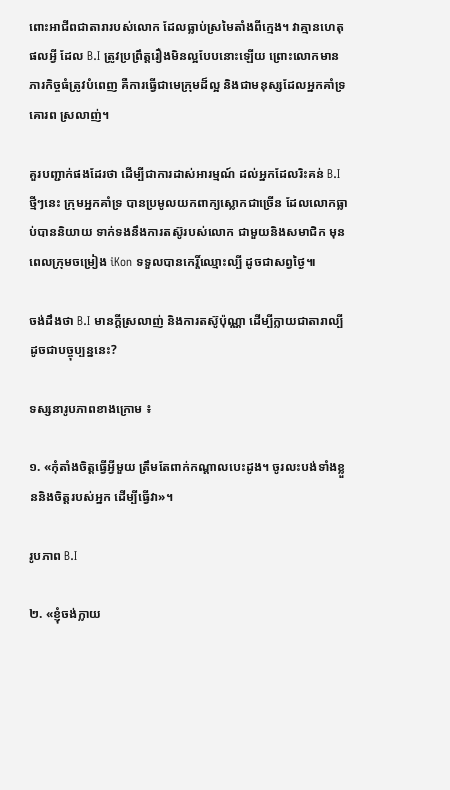ពោះអាជីពជាតារារបស់លោក ដែលធ្លាប់ស្រមៃតាំងពីក្មេង។ វាគ្មានហេតុផលអ្វី ដែល B.I ត្រូវប្រព្រឹត្តរឿងមិនល្អបែបនោះឡើយ ព្រោះលោកមានភារកិច្ចធំត្រូវបំពេញ គឺការធ្វើជាមេក្រុមដ៏ល្អ និងជាមនុស្សដែលអ្នកគាំទ្រគោរព ស្រលាញ់។

គួរបញ្ជាក់ផងដែរថា ដើម្បីជាការដាស់អារម្មណ៍ ដល់អ្នកដែលរិះគន់ B.I ថ្មីៗនេះ ក្រុមអ្នកគាំទ្រ បានប្រមូលយកពាក្យស្លោកជាច្រើន ដែលលោកធ្លាប់បាននិយាយ ទាក់ទងនឹងការតស៊ូរបស់លោក ជាមួយនិងសមាជិក មុនពេលក្រុមចម្រៀង iKon ទទួលបានកេរ្តិ៍ឈ្មោះល្បី ដូចជាសព្វថ្ងៃ៕

ចង់ដឹងថា B.I មានក្ដីស្រលាញ់ និងការតស៊ូប៉ុណ្ណា ដើម្បីក្លាយជាតារាល្បី ដូចជាបច្ចុប្បន្ននេះ?

ទស្សនារូបភាពខាងក្រោម ៖

១. «កុំតាំងចិត្តធ្វើអ្វីមួយ ត្រឹមតែពាក់កណ្តាលបេះដូង។ ចូរលះបង់ទាំងខ្លួននិងចិត្តរបស់អ្នក ដើម្បីធ្វើវា»។

រូបភាព B.I

២. «ខ្ញុំចង់ក្លាយ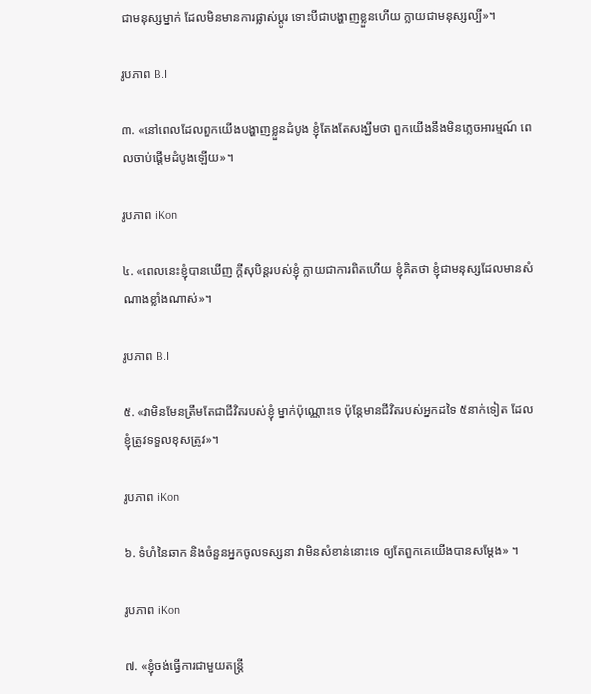ជាមនុស្សម្នាក់ ដែលមិនមានការផ្លាស់ប្តូរ ទោះបីជាបង្ហាញខ្លួនហើយ ក្លាយជាមនុស្សល្បី»។

រូបភាព B.I

៣. «នៅពេលដែលពួកយើងបង្ហាញខ្លួនដំបូង ខ្ញុំតែងតែសង្ឃឹមថា ពួកយើងនឹងមិនភ្លេចអារម្មណ៍ ពេលចាប់ផ្តើមដំបូងឡើយ»។

រូបភាព iKon

៤. «ពេលនេះខ្ញុំបានឃើញ ក្តីសុបិន្តរបស់ខ្ញុំ ក្លាយជាការពិតហើយ ខ្ញុំគិតថា ខ្ញុំជាមនុស្សដែលមានសំណាងខ្លាំងណាស់»។

រូបភាព B.I

៥. «វាមិនមែនត្រឹមតែជាជីវិតរបស់ខ្ញុំ ម្នាក់ប៉ុណ្ណោះទេ ប៉ុន្តែមានជីវិតរបស់អ្នកដទៃ ៥នាក់ទៀត ដែលខ្ញុំត្រូវទទួលខុសត្រូវ»។

រូបភាព iKon

៦. ទំហំនៃឆាក និងចំនួនអ្នកចូលទស្សនា វាមិនសំខាន់នោះទេ ឲ្យតែពួកគេយើងបានសម្ដែង» ។

រូបភាព iKon

៧. «ខ្ញុំចង់ធ្វើការជាមួយតន្រ្តី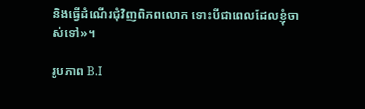និងធ្វើដំណើរជុំវិញពិភពលោក ទោះបីជាពេលដែលខ្ញុំចាស់ទៅ»។

រូបភាព B.I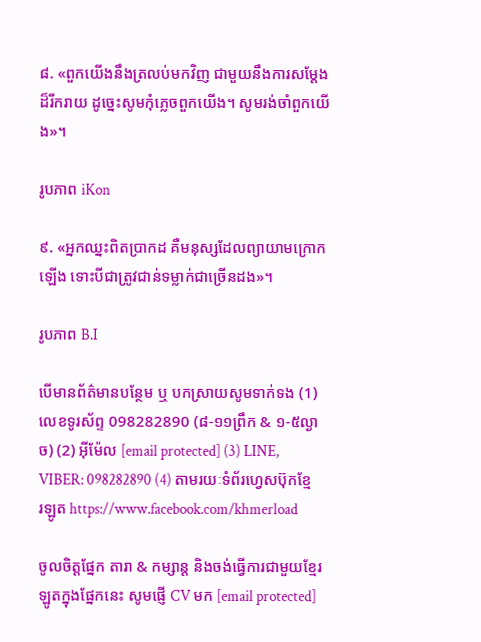៨. «ពួកយើងនឹងត្រលប់មកវិញ ជាមួយនឹងការសម្ដែងដ៏រីករាយ ដូច្នេះសូមកុំភ្លេចពួកយើង។ សូមរង់ចាំពួកយើង»។

រូបភាព iKon

៩. «អ្នកឈ្នះពិតប្រាកដ គឺមនុស្សដែលព្យាយាមក្រោកឡើង ទោះបីជាត្រូវជាន់ទម្លាក់ជាច្រើនដង»។

រូបភាព B.I

បើមានព័ត៌មានបន្ថែម ឬ បកស្រាយសូមទាក់ទង (1) លេខទូរស័ព្ទ 098282890 (៨-១១ព្រឹក & ១-៥ល្ងាច) (2) អ៊ីម៉ែល [email protected] (3) LINE, VIBER: 098282890 (4) តាមរយៈទំព័រហ្វេសប៊ុកខ្មែរឡូត https://www.facebook.com/khmerload

ចូលចិត្តផ្នែក តារា & កម្សាន្ដ និងចង់ធ្វើការជាមួយខ្មែរឡូតក្នុងផ្នែកនេះ សូមផ្ញើ CV មក [email protected]